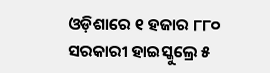ଓଡ଼ିଶାରେ ୧ ହଜାର ୮୮୦ ସରକାରୀ ହାଇସ୍କୁଲ୍ରେ ୫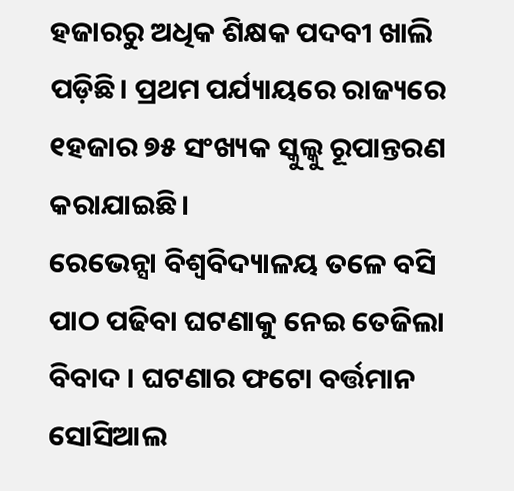ହଜାରରୁ ଅଧିକ ଶିକ୍ଷକ ପଦବୀ ଖାଲି ପଡ଼ିଛି। ପ୍ରଥମ ପର୍ଯ୍ୟାୟରେ ରାଜ୍ୟରେ ୧ହଜାର ୭୫ ସଂଖ୍ୟକ ସ୍କୁଲ୍କୁ ରୂପାନ୍ତରଣ କରାଯାଇଛି।
ରେଭେନ୍ସା ବିଶ୍ୱବିଦ୍ୟାଳୟ ତଳେ ବସି ପାଠ ପଢିବା ଘଟଣାକୁ ନେଇ ତେଜିଲା ବିବାଦ । ଘଟଣାର ଫଟୋ ବର୍ତ୍ତମାନ ସୋସିଆଲ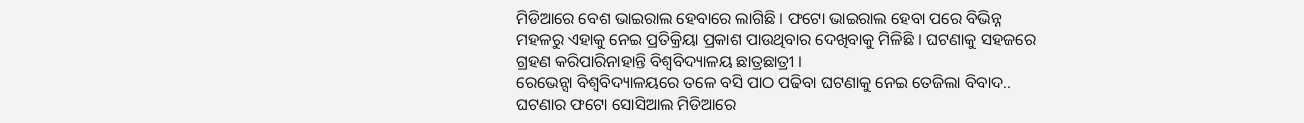ମିଡିଆରେ ବେଶ ଭାଇରାଲ ହେବାରେ ଲାଗିଛି । ଫଟୋ ଭାଇରାଲ ହେବା ପରେ ବିଭିନ୍ନ ମହଳରୁ ଏହାକୁ ନେଇ ପ୍ରତିକ୍ରିୟା ପ୍ରକାଶ ପାଉଥିବାର ଦେଖିବାକୁ ମିଳିଛି । ଘଟଣାକୁ ସହଜରେ ଗ୍ରହଣ କରିପାରିନାହାନ୍ତି ବିଶ୍ୱବିଦ୍ୟାଳୟ ଛାତ୍ରଛାତ୍ରୀ ।
ରେଭେନ୍ସା ବିଶ୍ୱବିଦ୍ୟାଳୟରେ ତଳେ ବସି ପାଠ ପଢିବା ଘଟଣାକୁ ନେଇ ତେଜିଲା ବିବାଦ.. ଘଟଣାର ଫଟୋ ସୋସିଆଲ ମିଡିଆରେ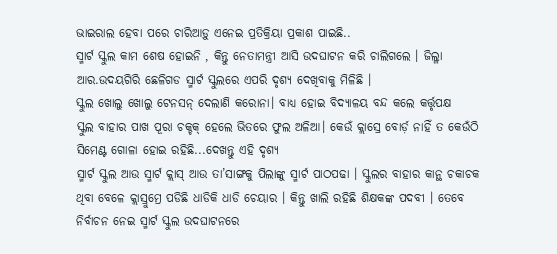ଭାଇରାଲ ହେବା ପରେ ଚାରିଆଡ଼ୁ ଏନେଇ ପ୍ରତିକ୍ରିୟା ପ୍ରକାଶ ପାଇଛି..
ସ୍ମାର୍ଟ ସ୍କୁଲ କାମ ଶେଷ ହୋଇନି , କିନ୍ତୁ ନେତାମନ୍ତ୍ରୀ ଆସି ଉଦଘାଟନ କରି ଚାଲିଗଲେ । ଜିଲ୍ଳା ଆର.ଉଦୟଗିରି ଛେଳିଗଡ ସ୍ମାର୍ଟ ସ୍କୁଲରେ ଏପରି ଦୃଶ୍ୟ ଦେଖିବାକୁ ମିଳିଛି ।
ସ୍କୁଲ ଖୋଲୁ ଖୋଲୁ ଟେନସନ୍ ଦେଲାଣି କରୋନା। ବାଧ୍ୟ ହୋଇ ବିଦ୍ୟାଳୟ ବନ୍ଦ କଲେ କର୍ତ୍ତୃପକ୍ଷ
ସ୍କୁଲ ବାହାର ପାଖ ପୂରା ଚକ୍ଚକ୍ ହେଲେ ଭିତରେ ଫୁଲ ଅଳିଆ। କେଉଁ କ୍ଲାସ୍ରେ ବୋର୍ଡ଼ ନାହିଁ ତ କେଉଁଠି ସିମେଣ୍ଟ ଗୋଳା ହୋଇ ରହିଛି...ଦେଖନ୍ତୁ ଏହି ଦୃଶ୍ୟ
ସ୍ମାର୍ଟ ସ୍କୁଲ ଆଉ ସ୍ମାର୍ଟ କ୍ଲାସ୍ ଆଉ ତା’ସାଙ୍ଗକୁ ପିଲାଙ୍କୁ ସ୍ମାର୍ଟ ପାଠପଢା । ସ୍କୁଲର ବାହାର କାନ୍ଥ ଚକାଚକ ଥିବା ବେଳେ କ୍ଲାସ୍ରୁମ୍ରେ ପଡିଛି ଧାଡିକି ଧାଡି ଚେୟାର । କିନ୍ତୁ ଖାଲି ରହିଛି ଶିକ୍ଷକଙ୍କ ପଦବୀ । ତେବେ ନିର୍ବାଚନ ନେଇ ସ୍ମାର୍ଟ ସ୍କୁଲ ଉଦଘାଟନରେ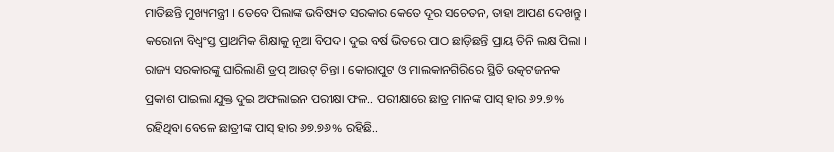ମାତିଛନ୍ତି ମୁଖ୍ୟମନ୍ତ୍ରୀ । ତେବେ ପିଲାଙ୍କ ଭବିଷ୍ୟତ ସରକାର କେତେ ଦୂର ସଚେତନ, ତାହା ଆପଣ ଦେଖନ୍ତୁ ।
କରୋନା ବିଧ୍ୱଂସ୍ତ ପ୍ରାଥମିକ ଶିକ୍ଷାକୁ ନୂଆ ବିପଦ। ଦୁଇ ବର୍ଷ ଭିତରେ ପାଠ ଛାଡ଼ିଛନ୍ତି ପ୍ରାୟ ତିନି ଲକ୍ଷ ପିଲା । ରାଜ୍ୟ ସରକାରଙ୍କୁ ଘାରିଲାଣି ଡ୍ରପ୍ ଆଉଟ୍ ଚିନ୍ତା । କୋରାପୁଟ ଓ ମାଲକାନଗିରିରେ ସ୍ଥିତି ଉତ୍କଟଜନକ
ପ୍ରକାଶ ପାଇଲା ଯୁକ୍ତ ଦୁଇ ଅଫଲାଇନ ପରୀକ୍ଷା ଫଳ.. ପରୀକ୍ଷାରେ ଛାତ୍ର ମାନଙ୍କ ପାସ୍ ହାର ୬୨.୭% ରହିଥିବା ବେଳେ ଛାତ୍ରୀଙ୍କ ପାସ୍ ହାର ୬୭.୭୬% ରହିଛି..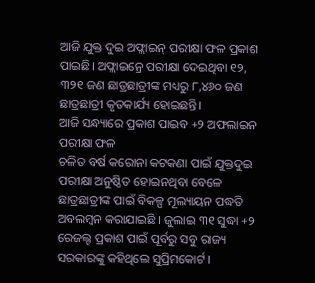ଆଜି ଯୁକ୍ତ ଦୁଇ ଅଫ୍ଲାଇନ୍ ପରୀକ୍ଷା ଫଳ ପ୍ରକାଶ ପାଇଛି। ଅଫ୍ଲାଇନ୍ରେ ପରୀକ୍ଷା ଦେଇଥିବା ୧୨, ୩୨୧ ଜଣ ଛାତ୍ରଛାତ୍ରୀଙ୍କ ମଧ୍ୟରୁ ୮,୪୬୦ ଜଣ ଛାତ୍ରଛାତ୍ରୀ କୃତକାର୍ଯ୍ୟ ହୋଇଛନ୍ତି।
ଆଜି ସନ୍ଧ୍ୟାରେ ପ୍ରକାଶ ପାଇବ +୨ ଅଫଲାଇନ ପରୀକ୍ଷା ଫଳ
ଚଳିତ ବର୍ଷ କରୋନା କଟକଣା ପାଇଁ ଯୁକ୍ତଦୁଇ ପରୀକ୍ଷା ଅନୁଷ୍ଠିତ ହୋଇନଥିବା ବେଳେ ଛାତ୍ରଛାତ୍ରୀଙ୍କ ପାଇଁ ବିକଳ୍ପ ମୂଲ୍ୟାୟନ ପଦ୍ଧତି ଅବଲମ୍ବନ କରାଯାଇଛି । ଜୁଲାଇ ୩୧ ସୁଦ୍ଧା +୨ ରେଜଲ୍ଟ ପ୍ରକାଶ ପାଇଁ ପୂର୍ବରୁ ସବୁ ରାଜ୍ୟ ସରକାରଙ୍କୁ କହିଥିଲେ ସୁପ୍ରିମକୋର୍ଟ ।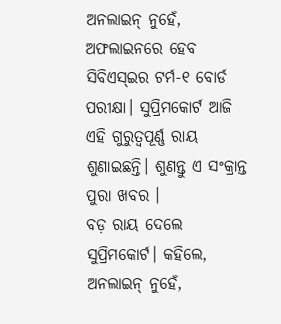ଅନଲାଇନ୍ ନୁହେଁ, ଅଫଲାଇନରେ ହେବ ସିବିଏସ୍ଇର ଟର୍ମ-୧ ବୋର୍ଡ ପରୀକ୍ଷା। ସୁପ୍ରିମକୋର୍ଟ ଆଜି ଏହି ଗୁରୁତ୍ୱପୂର୍ଣ୍ଣ ରାୟ ଶୁଣାଇଛନ୍ତି। ଶୁଣନ୍ତୁ ଏ ସଂକ୍ରାନ୍ତ ପୁରା ଖବର ।
ବଡ଼ ରାୟ ଦେଲେ ସୁପ୍ରିମକୋର୍ଟ। କହିଲେ, ଅନଲାଇନ୍ ନୁହେଁ,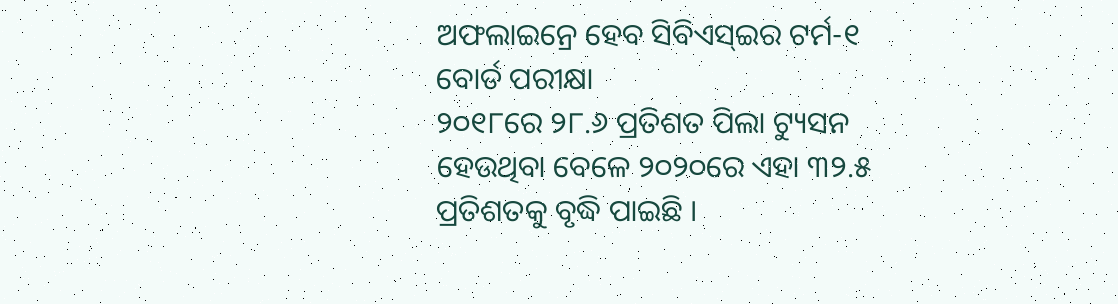ଅଫଲାଇନ୍ରେ ହେବ ସିବିଏସ୍ଇର ଟର୍ମ-୧ ବୋର୍ଡ ପରୀକ୍ଷା
୨୦୧୮ରେ ୨୮.୬ ପ୍ରତିଶତ ପିଲା ଟ୍ୟୁସନ ହେଉଥିବା ବେଳେ ୨୦୨୦ରେ ଏହା ୩୨.୫ ପ୍ରତିଶତକୁ ବୃଦ୍ଧି ପାଇଛି ।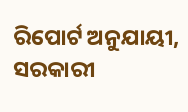ରିପୋର୍ଟ ଅନୁଯାୟୀ, ସରକାରୀ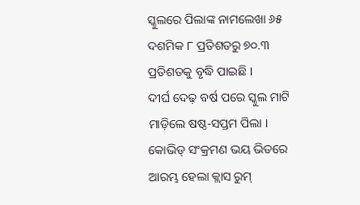ସ୍କୁଲରେ ପିଲାଙ୍କ ନାମଲେଖା ୬୫ ଦଶମିକ ୮ ପ୍ରତିଶତରୁ ୭୦.୩ ପ୍ରତିଶତକୁ ବୃଦ୍ଧି ପାଇଛି ।
ଦୀର୍ଘ ଦେଢ଼ ବର୍ଷ ପରେ ସ୍କୁଲ ମାଟି ମାଡ଼ିଲେ ଷଷ୍ଠ-ସପ୍ତମ ପିଲା । କୋଭିଡ୍ ସଂକ୍ରମଣ ଭୟ ଭିତରେ ଆରମ୍ଭ ହେଲା କ୍ଲାସ ରୁମ୍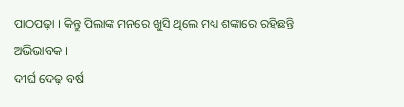ପାଠପଢ଼ା । କିନ୍ତୁ ପିଲାଙ୍କ ମନରେ ଖୁସି ଥିଲେ ମଧ୍ୟ ଶଙ୍କାରେ ରହିଛନ୍ତି ଅଭିଭାବକ ।
ଦୀର୍ଘ ଦେଢ଼ ବର୍ଷ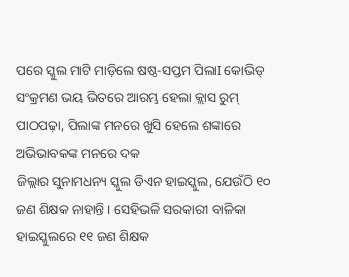ପରେ ସ୍କୁଲ ମାଟି ମାଡ଼ିଲେ ଷଷ୍ଠ-ସପ୍ତମ ପିଲାI କୋଭିଡ୍ ସଂକ୍ରମଣ ଭୟ ଭିତରେ ଆରମ୍ଭ ହେଲା କ୍ଲାସ ରୁମ୍ ପାଠପଢ଼ା, ପିଲାଙ୍କ ମନରେ ଖୁସି ହେଲେ ଶଙ୍କାରେ ଅଭିଭାବକଙ୍କ ମନରେ ଦକ
ଜିଲ୍ଲାର ସୁନାମଧନ୍ୟ ସ୍କୁଲ ଡିଏନ ହାଇସ୍କୁଲ, ଯେଉଁଠି ୧୦ ଜଣ ଶିକ୍ଷକ ନାହାନ୍ତି । ସେହିଭଳି ସରକାରୀ ବାଳିକା ହାଇସ୍କୁଲରେ ୧୧ ଜଣ ଶିକ୍ଷକ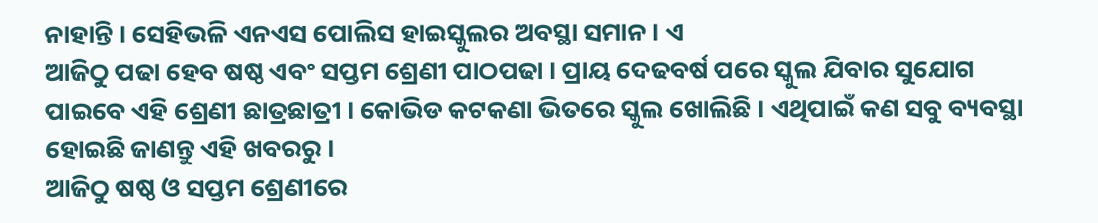ନାହାନ୍ତି । ସେହିଭଳି ଏନଏସ ପୋଲିସ ହାଇସ୍କୁଲର ଅବସ୍ଥା ସମାନ । ଏ
ଆଜିଠୁ ପଢା ହେବ ଷଷ୍ଠ ଏବଂ ସପ୍ତମ ଶ୍ରେଣୀ ପାଠପଢା । ପ୍ରାୟ ଦେଢବର୍ଷ ପରେ ସ୍କୁଲ ଯିବାର ସୁଯୋଗ ପାଇବେ ଏହି ଶ୍ରେଣୀ ଛାତ୍ରଛାତ୍ରୀ । କୋଭିଡ କଟକଣା ଭିତରେ ସ୍କୁଲ ଖୋଲିଛି । ଏଥିପାଇଁ କଣ ସବୁ ବ୍ୟବସ୍ଥା ହୋଇଛି ଜାଣନ୍ତୁ ଏହି ଖବରରୁ ।
ଆଜିଠୁ ଷଷ୍ଠ ଓ ସପ୍ତମ ଶ୍ରେଣୀରେ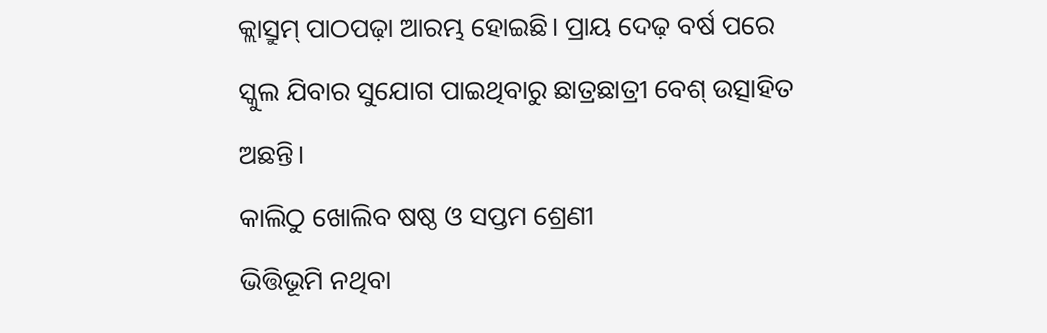କ୍ଲାସ୍ରୁମ୍ ପାଠପଢ଼ା ଆରମ୍ଭ ହୋଇଛି। ପ୍ରାୟ ଦେଢ଼ ବର୍ଷ ପରେ ସ୍କୁଲ ଯିବାର ସୁଯୋଗ ପାଇଥିବାରୁ ଛାତ୍ରଛାତ୍ରୀ ବେଶ୍ ଉତ୍ସାହିତ ଅଛନ୍ତି।
କାଲିଠୁ ଖୋଲିବ ଷଷ୍ଠ ଓ ସପ୍ତମ ଶ୍ରେଣୀ
ଭିତ୍ତିଭୂମି ନଥିବା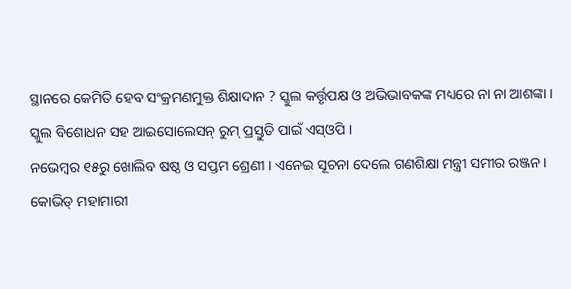ସ୍ଥାନରେ କେମିତି ହେବ ସଂକ୍ରମଣମୁକ୍ତ ଶିକ୍ଷାଦାନ ? ସ୍କୁଲ କର୍ତ୍ତୃପକ୍ଷ ଓ ଅଭିଭାବକଙ୍କ ମଧ୍ୟରେ ନା ନା ଆଶଙ୍କା । ସ୍କୁଲ ବିଶୋଧନ ସହ ଆଇସୋଲେସନ୍ ରୁମ୍ ପ୍ରସ୍ତୁତି ପାଇଁ ଏସ୍ଓପି ।
ନଭେମ୍ବର ୧୫ରୁ ଖୋଲିବ ଷଷ୍ଠ ଓ ସପ୍ତମ ଶ୍ରେଣୀ । ଏନେଇ ସୂଚନା ଦେଲେ ଗଣଶିକ୍ଷା ମନ୍ତ୍ରୀ ସମୀର ରଞ୍ଜନ ।
କୋଭିଡ୍ ମହାମାରୀ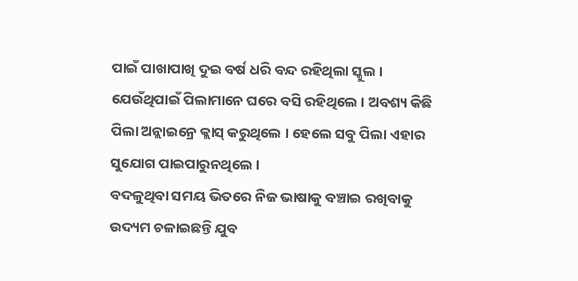ପାଇଁ ପାଖାପାଖି ଦୁଇ ବର୍ଷ ଧରି ବନ୍ଦ ରହିଥିଲା ସ୍କୁଲ । ଯେଉଁଥିପାଇଁ ପିଲାମାନେ ଘରେ ବସି ରହିଥିଲେ । ଅବଶ୍ୟ କିଛି ପିଲା ଅନ୍ଲାଇନ୍ରେ କ୍ଲାସ୍ କରୁଥିଲେ । ହେଲେ ସବୁ ପିଲା ଏହାର ସୁଯୋଗ ପାଇପାରୁନଥିଲେ ।
ବଦଳୁଥିବା ସମୟ ଭିତରେ ନିଜ ଭାଷାକୁ ବଞ୍ଚାଇ ରଖିବାକୁ ଉଦ୍ୟମ ଚଳାଇଛନ୍ତି ଯୁବ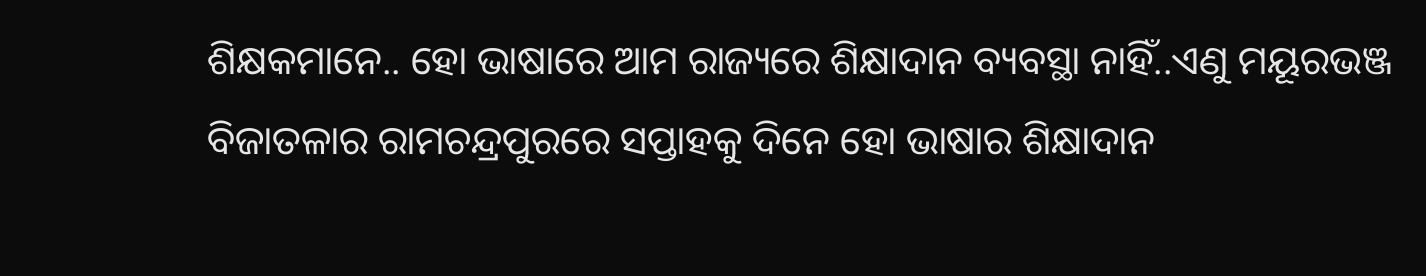ଶିକ୍ଷକମାନେ.. ହୋ ଭାଷାରେ ଆମ ରାଜ୍ୟରେ ଶିକ୍ଷାଦାନ ବ୍ୟବସ୍ଥା ନାହିଁ..ଏଣୁ ମୟୂରଭଞ୍ଜ ବିଜାତଳାର ରାମଚନ୍ଦ୍ରପୁରରେ ସପ୍ତାହକୁ ଦିନେ ହୋ ଭାଷାର ଶିକ୍ଷାଦାନ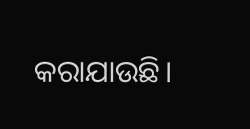କରାଯାଉଛି।